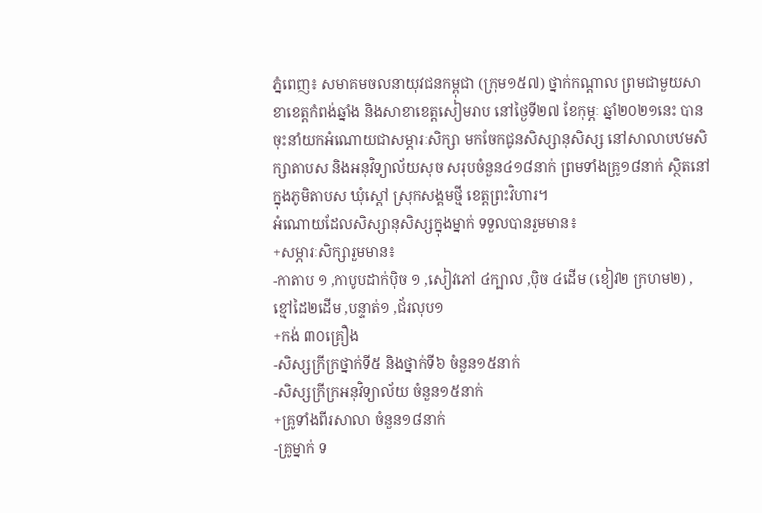ភ្នំពេញ៖ សមាគមចលនាយុវជនកម្ពុជា (ក្រុម១៥៧) ថ្នាក់កណ្តាល ព្រមជាមួយសាខាខេត្តកំពង់ឆ្នាំង និងសាខាខេត្តសៀមរាប នៅថ្ងៃទី២៧ ខែកុម្ភៈ ឆ្នាំ២០២១នេះ បានចុះនាំយកអំណោយជាសម្ភារៈសិក្សា មកចែកជូនសិស្សានុសិស្ស នៅសាលាបឋមសិក្សាតាបស និងអនុវិទ្យាល័យសុច សរុបចំនួន៤១៨នាក់ ព្រមទាំងគ្រូ១៨នាក់ ស្ថិតនៅក្នុងភូមិតាបស ឃុំស្តៅ ស្រុកសង្គមថ្មី ខេត្តព្រះវិហារ។
អំណោយដែលសិស្សានុសិស្សក្នុងម្នាក់ ទទួលបានរួមមាន៖
+សម្ភារៈសិក្សារួមមាន៖
-កាតាប ១ ,កាបូបដាក់ប៉ិច ១ ,សៀវភៅ ៤ក្បាល ,ប៉ិច ៤ដើម (ខៀវ២ ក្រហម២) ,ខ្មៅដៃ២ដើម ,បន្ទាត់១ ,ជ័រលុប១
+កង់ ៣០គ្រឿង
-សិស្សក្រីក្រថ្នាក់ទី៥ និងថ្នាក់ទី៦ ចំនួន១៥នាក់
-សិស្សក្រីក្រអនុវិទ្យាល័យ ចំនួន១៥នាក់
+គ្រូទាំងពីរសាលា ចំនួន១៨នាក់
-គ្រូម្នាក់ ទ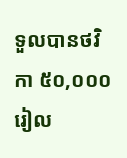ទួលបានថវិកា ៥០,០០០រៀល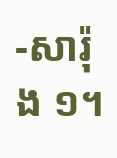-សារ៉ុង ១។